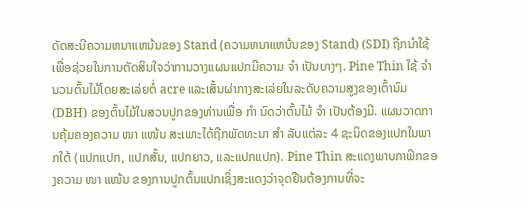ດັດສະນີຄວາມຫນາແຫນ້ນຂອງ Stand (ຄວາມຫນາແຫນ້ນຂອງ Stand) (SDI) ຖືກນໍາໃຊ້ເພື່ອຊ່ວຍໃນການຕັດສິນໃຈວ່າການວາງແຜນແປກມີຄວາມ ຈຳ ເປັນບາງໆ. Pine Thin ໃຊ້ ຈຳ ນວນຕົ້ນໄມ້ໂດຍສະເລ່ຍຕໍ່ acre ແລະເສັ້ນຜ່າກາງສະເລ່ຍໃນລະດັບຄວາມສູງຂອງເຕົ້ານົມ (DBH) ຂອງຕົ້ນໄມ້ໃນສວນປູກຂອງທ່ານເພື່ອ ກຳ ນົດວ່າຕົ້ນໄມ້ ຈຳ ເປັນຕ້ອງມີ. ແຜນວາດການຄຸ້ມຄອງຄວາມ ໜາ ແໜ້ນ ສະເພາະໄດ້ຖືກພັດທະນາ ສຳ ລັບແຕ່ລະ 4 ຊະນິດຂອງແປກໃນພາກໃຕ້ (ແປກແປກ, ແປກສັ້ນ, ແປກຍາວ, ແລະແປກແປກ). Pine Thin ສະແດງພາບກາຟິກຂອງຄວາມ ໜາ ແໜ້ນ ຂອງການປູກຕົ້ນແປກເຊິ່ງສະແດງວ່າຈຸດຢືນຕ້ອງການທີ່ຈະ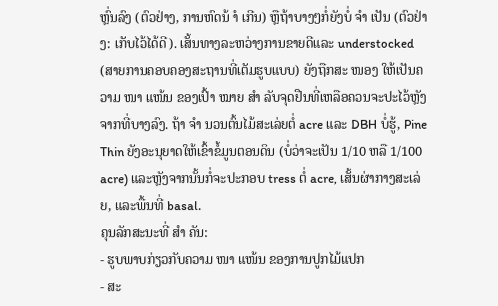ຫຼົ່ນລົງ (ຕົວຢ່າງ, ການຫົດນ້ ຳ ເກີນ) ຫຼືຖ້າບາງໆກໍ່ຍັງບໍ່ ຈຳ ເປັນ (ຕົວຢ່າງ: ເກັບໄວ້ໄດ້ດີ). ເສັ້ນທາງລະຫວ່າງການຂາຍດີແລະ understocked (ສາຍການຄອບຄອງສະຖານທີ່ເຕັມຮູບແບບ) ຍັງຖືກສະ ໜອງ ໃຫ້ເປັນຄວາມ ໜາ ແໜ້ນ ຂອງເປົ້າ ໝາຍ ສຳ ລັບຈຸດຢືນທີ່ເຫລືອຄວນຈະປະໄວ້ຫຼັງຈາກທີ່ບາງລົງ. ຖ້າ ຈຳ ນວນຕົ້ນໄມ້ສະເລ່ຍຕໍ່ acre ແລະ DBH ບໍ່ຮູ້, Pine Thin ຍັງອະນຸຍາດໃຫ້ເຂົ້າຂໍ້ມູນຕອນດິນ (ບໍ່ວ່າຈະເປັນ 1/10 ຫລື 1/100 acre) ແລະຫຼັງຈາກນັ້ນກໍ່ຈະປະກອບ tress ຕໍ່ acre, ເສັ້ນຜ່າກາງສະເລ່ຍ, ແລະພື້ນທີ່ basal.
ຄຸນລັກສະນະທີ່ ສຳ ຄັນ:
- ຮູບພາບກ່ຽວກັບຄວາມ ໜາ ແໜ້ນ ຂອງການປູກໄມ້ແປກ
- ສະ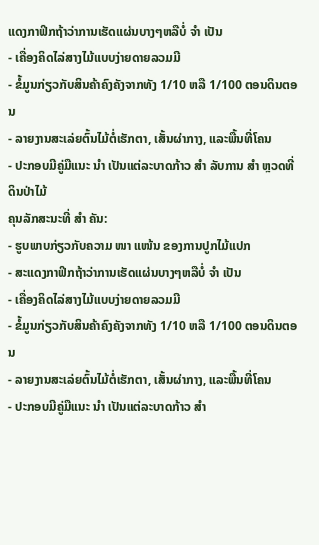ແດງກາຟິກຖ້າວ່າການເຮັດແຜ່ນບາງໆຫລືບໍ່ ຈຳ ເປັນ
- ເຄື່ອງຄິດໄລ່ສາງໄມ້ແບບງ່າຍດາຍລວມມີ
- ຂໍ້ມູນກ່ຽວກັບສິນຄ້າຄົງຄັງຈາກທັງ 1/10 ຫລື 1/100 ຕອນດິນຕອນ
- ລາຍງານສະເລ່ຍຕົ້ນໄມ້ຕໍ່ເຮັກຕາ, ເສັ້ນຜ່າກາງ, ແລະພື້ນທີ່ໂຄນ
- ປະກອບມີຄູ່ມືແນະ ນຳ ເປັນແຕ່ລະບາດກ້າວ ສຳ ລັບການ ສຳ ຫຼວດທີ່ດິນປ່າໄມ້
ຄຸນລັກສະນະທີ່ ສຳ ຄັນ:
- ຮູບພາບກ່ຽວກັບຄວາມ ໜາ ແໜ້ນ ຂອງການປູກໄມ້ແປກ
- ສະແດງກາຟິກຖ້າວ່າການເຮັດແຜ່ນບາງໆຫລືບໍ່ ຈຳ ເປັນ
- ເຄື່ອງຄິດໄລ່ສາງໄມ້ແບບງ່າຍດາຍລວມມີ
- ຂໍ້ມູນກ່ຽວກັບສິນຄ້າຄົງຄັງຈາກທັງ 1/10 ຫລື 1/100 ຕອນດິນຕອນ
- ລາຍງານສະເລ່ຍຕົ້ນໄມ້ຕໍ່ເຮັກຕາ, ເສັ້ນຜ່າກາງ, ແລະພື້ນທີ່ໂຄນ
- ປະກອບມີຄູ່ມືແນະ ນຳ ເປັນແຕ່ລະບາດກ້າວ ສຳ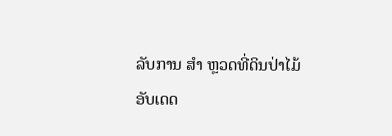ລັບການ ສຳ ຫຼວດທີ່ດິນປ່າໄມ້
ອັບເດດ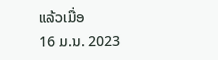ແລ້ວເມື່ອ
16 ມ.ນ. 2023